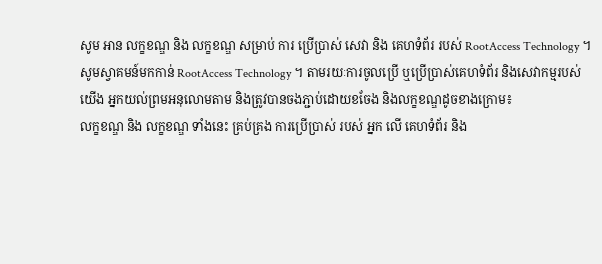សូម អាន លក្ខខណ្ឌ និង លក្ខខណ្ឌ សម្រាប់ ការ ប្រើប្រាស់ សេវា និង គេហទំព័រ របស់ RootAccess Technology ។
សូមស្វាគមន៍មកកាន់ RootAccess Technology ។ តាមរយៈការចូលប្រើ ឬប្រើប្រាស់គេហទំព័រ និងសេវាកម្មរបស់យើង អ្នកយល់ព្រមអនុលោមតាម និងត្រូវបានចងភ្ជាប់ដោយខចែង និងលក្ខខណ្ឌដូចខាងក្រោម៖
លក្ខខណ្ឌ និង លក្ខខណ្ឌ ទាំងនេះ គ្រប់គ្រង ការប្រើប្រាស់ របស់ អ្នក លើ គេហទំព័រ និង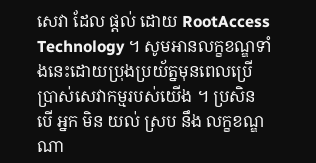សេវា ដែល ផ្តល់ ដោយ RootAccess Technology ។ សូមអានលក្ខខណ្ឌទាំងនេះដោយប្រុងប្រយ័ត្នមុនពេលប្រើប្រាស់សេវាកម្មរបស់យើង ។ ប្រសិន បើ អ្នក មិន យល់ ស្រប នឹង លក្ខខណ្ឌ ណា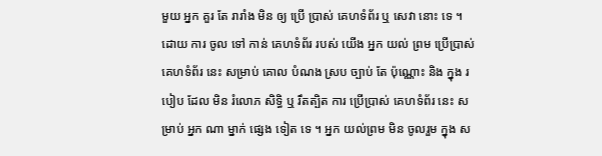មួយ អ្នក គួរ តែ រារាំង មិន ឲ្យ ប្រើ ប្រាស់ គេហទំព័រ ឬ សេវា នោះ ទេ ។
ដោយ ការ ចូល ទៅ កាន់ គេហទំព័រ របស់ យើង អ្នក យល់ ព្រម ប្រើប្រាស់ គេហទំព័រ នេះ សម្រាប់ គោល បំណង ស្រប ច្បាប់ តែ ប៉ុណ្ណោះ និង ក្នុង របៀប ដែល មិន រំលោភ សិទ្ធិ ឬ រឹតត្បិត ការ ប្រើប្រាស់ គេហទំព័រ នេះ សម្រាប់ អ្នក ណា ម្នាក់ ផ្សេង ទៀត ទេ ។ អ្នក យល់ព្រម មិន ចូលរួម ក្នុង ស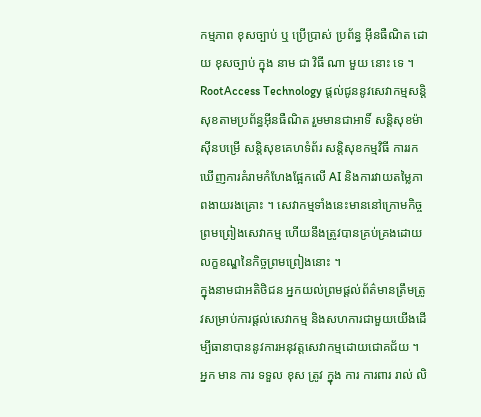កម្មភាព ខុសច្បាប់ ឬ ប្រើប្រាស់ ប្រព័ន្ធ អ៊ីនធឺណិត ដោយ ខុសច្បាប់ ក្នុង នាម ជា វិធី ណា មួយ នោះ ទេ ។
RootAccess Technology ផ្តល់ជូននូវសេវាកម្មសន្តិសុខតាមប្រព័ន្ធអ៊ីនធឺណិត រួមមានជាអាទិ៍ សន្តិសុខម៉ាស៊ីនបម្រើ សន្តិសុខគេហទំព័រ សន្តិសុខកម្មវិធី ការរកឃើញការគំរាមកំហែងផ្អែកលើ AI និងការវាយតម្លៃភាពងាយរងគ្រោះ ។ សេវាកម្មទាំងនេះមាននៅក្រោមកិច្ចព្រមព្រៀងសេវាកម្ម ហើយនឹងត្រូវបានគ្រប់គ្រងដោយលក្ខខណ្ឌនៃកិច្ចព្រមព្រៀងនោះ ។
ក្នុងនាមជាអតិថិជន អ្នកយល់ព្រមផ្តល់ព័ត៌មានត្រឹមត្រូវសម្រាប់ការផ្តល់សេវាកម្ម និងសហការជាមួយយើងដើម្បីធានាបាននូវការអនុវត្តសេវាកម្មដោយជោគជ័យ ។ អ្នក មាន ការ ទទួល ខុស ត្រូវ ក្នុង ការ ការពារ រាល់ លិ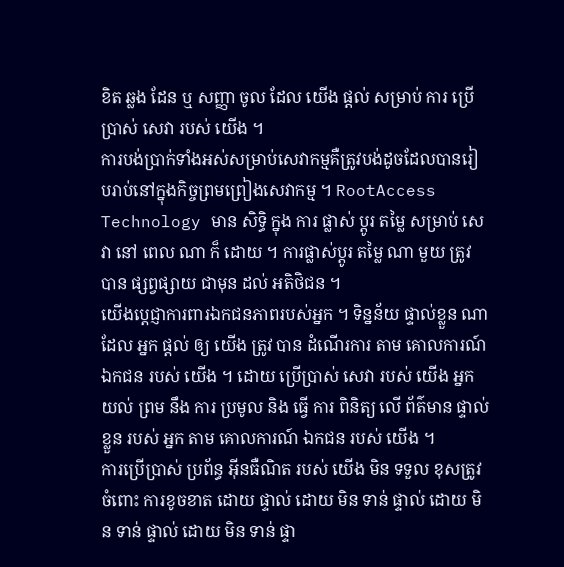ខិត ឆ្លង ដែន ឬ សញ្ញា ចូល ដែល យើង ផ្តល់ សម្រាប់ ការ ប្រើប្រាស់ សេវា របស់ យើង ។
ការបង់ប្រាក់ទាំងអស់សម្រាប់សេវាកម្មគឺត្រូវបង់ដូចដែលបានរៀបរាប់នៅក្នុងកិច្ចព្រមព្រៀងសេវាកម្ម ។ RootAccess Technology មាន សិទ្ធិ ក្នុង ការ ផ្លាស់ ប្តូរ តម្លៃ សម្រាប់ សេវា នៅ ពេល ណា ក៏ ដោយ ។ ការផ្លាស់ប្តូរ តម្លៃ ណា មួយ ត្រូវ បាន ផ្សព្វផ្សាយ ជាមុន ដល់ អតិថិជន ។
យើងប្តេជ្ញាការពារឯកជនភាពរបស់អ្នក ។ ទិន្នន័យ ផ្ទាល់ខ្លួន ណា ដែល អ្នក ផ្តល់ ឲ្យ យើង ត្រូវ បាន ដំណើរការ តាម គោលការណ៍ ឯកជន របស់ យើង ។ ដោយ ប្រើប្រាស់ សេវា របស់ យើង អ្នក យល់ ព្រម នឹង ការ ប្រមូល និង ធ្វើ ការ ពិនិត្យ លើ ព័ត៌មាន ផ្ទាល់ ខ្លួន របស់ អ្នក តាម គោលការណ៍ ឯកជន របស់ យើង ។
ការប្រើប្រាស់ ប្រព័ន្ធ អ៊ីនធឺណិត របស់ យើង មិន ទទួល ខុសត្រូវ ចំពោះ ការខូចខាត ដោយ ផ្ទាល់ ដោយ មិន ទាន់ ផ្ទាល់ ដោយ មិន ទាន់ ផ្ទាល់ ដោយ មិន ទាន់ ផ្ទា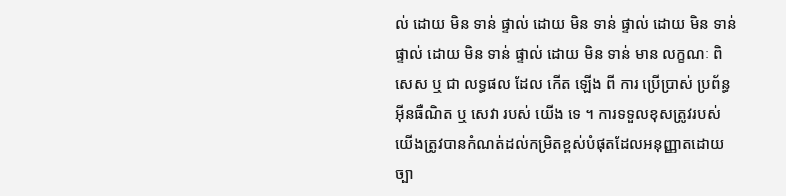ល់ ដោយ មិន ទាន់ ផ្ទាល់ ដោយ មិន ទាន់ ផ្ទាល់ ដោយ មិន ទាន់ ផ្ទាល់ ដោយ មិន ទាន់ ផ្ទាល់ ដោយ មិន ទាន់ មាន លក្ខណៈ ពិសេស ឬ ជា លទ្ធផល ដែល កើត ឡើង ពី ការ ប្រើប្រាស់ ប្រព័ន្ធ អ៊ីនធឺណិត ឬ សេវា របស់ យើង ទេ ។ ការទទួលខុសត្រូវរបស់យើងត្រូវបានកំណត់ដល់កម្រិតខ្ពស់បំផុតដែលអនុញ្ញាតដោយច្បា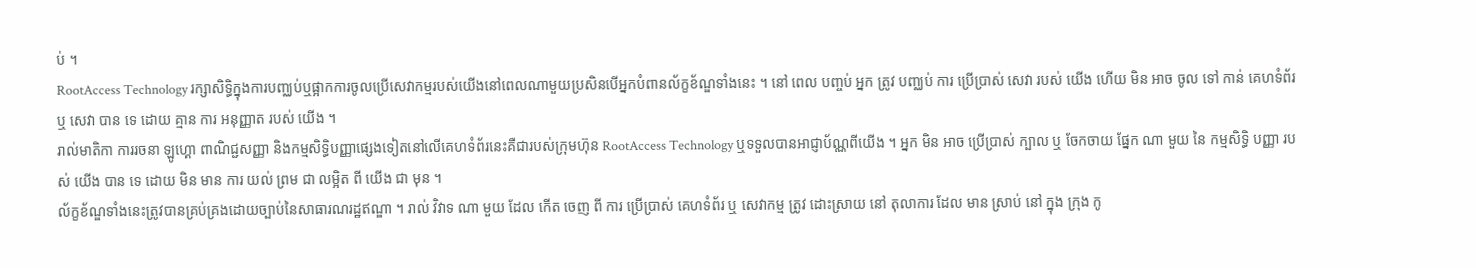ប់ ។
RootAccess Technology រក្សាសិទ្ធិក្នុងការបញ្ឈប់ឬផ្អាកការចូលប្រើសេវាកម្មរបស់យើងនៅពេលណាមួយប្រសិនបើអ្នកបំពានល័ក្ខខ័ណ្ឌទាំងនេះ ។ នៅ ពេល បញ្ចប់ អ្នក ត្រូវ បញ្ឈប់ ការ ប្រើប្រាស់ សេវា របស់ យើង ហើយ មិន អាច ចូល ទៅ កាន់ គេហទំព័រ ឬ សេវា បាន ទេ ដោយ គ្មាន ការ អនុញ្ញាត របស់ យើង ។
រាល់មាតិកា ការរចនា ឡូហ្គោ ពាណិជ្ជសញ្ញា និងកម្មសិទ្ធិបញ្ញាផ្សេងទៀតនៅលើគេហទំព័រនេះគឺជារបស់ក្រុមហ៊ុន RootAccess Technology ឬទទួលបានអាជ្ញាប័ណ្ណពីយើង ។ អ្នក មិន អាច ប្រើប្រាស់ ក្បាល ឬ ចែកចាយ ផ្នែក ណា មួយ នៃ កម្មសិទ្ធិ បញ្ញា របស់ យើង បាន ទេ ដោយ មិន មាន ការ យល់ ព្រម ជា លម្អិត ពី យើង ជា មុន ។
ល័ក្ខខ័ណ្ឌទាំងនេះត្រូវបានគ្រប់គ្រងដោយច្បាប់នៃសាធារណរដ្ឋឥណ្ឌា ។ រាល់ វិវាទ ណា មួយ ដែល កើត ចេញ ពី ការ ប្រើប្រាស់ គេហទំព័រ ឬ សេវាកម្ម ត្រូវ ដោះស្រាយ នៅ តុលាការ ដែល មាន ស្រាប់ នៅ ក្នុង ក្រុង កូ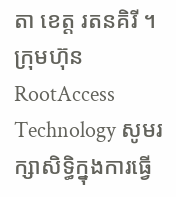តា ខេត្ត រតនគិរី ។
ក្រុមហ៊ុន RootAccess Technology សូមរក្សាសិទ្ធិក្នុងការធ្វើ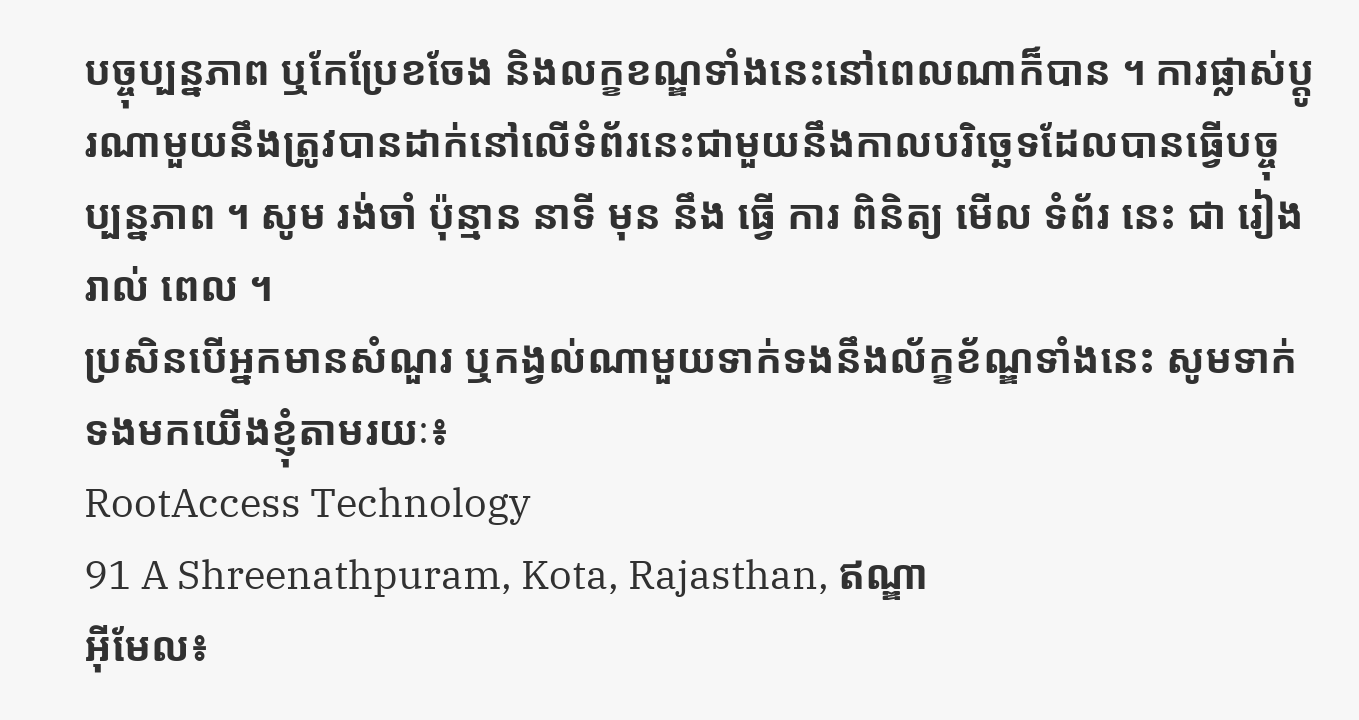បច្ចុប្បន្នភាព ឬកែប្រែខចែង និងលក្ខខណ្ឌទាំងនេះនៅពេលណាក៏បាន ។ ការផ្លាស់ប្តូរណាមួយនឹងត្រូវបានដាក់នៅលើទំព័រនេះជាមួយនឹងកាលបរិច្ឆេទដែលបានធ្វើបច្ចុប្បន្នភាព ។ សូម រង់ចាំ ប៉ុន្មាន នាទី មុន នឹង ធ្វើ ការ ពិនិត្យ មើល ទំព័រ នេះ ជា រៀងរាល់ ពេល ។
ប្រសិនបើអ្នកមានសំណួរ ឬកង្វល់ណាមួយទាក់ទងនឹងល័ក្ខខ័ណ្ឌទាំងនេះ សូមទាក់ទងមកយើងខ្ញុំតាមរយៈ៖
RootAccess Technology
91 A Shreenathpuram, Kota, Rajasthan, ឥណ្ឌា
អ៊ីមែល៖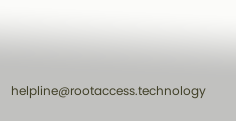helpline@rootaccess.technology